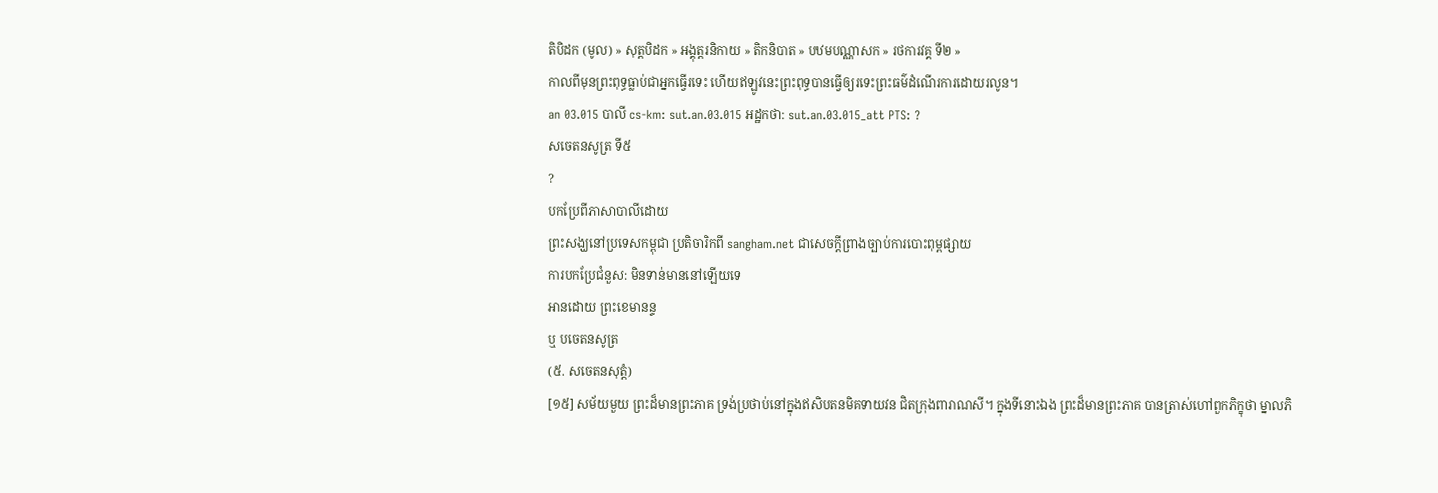តិបិដក (មូល) » សុត្តបិដក » អង្គុត្តរនិកាយ » តិកនិបាត » បឋមបណ្ណាសក » រថការវគ្គ ទី២ »
កាលពីមុនព្រះពុទ្ធធ្លាប់ជាអ្នកធ្វើរទេះ ហើយឥឡូវនេះព្រះពុទ្ធបានធ្វើឲ្យរទេះព្រះធម៌ដំណើរការដោយរលូន។
an 03.015 បាលី cs-km: sut.an.03.015 អដ្ឋកថា: sut.an.03.015_att PTS: ?
សចេតនសូត្រ ទី៥
?
បកប្រែពីភាសាបាលីដោយ
ព្រះសង្ឃនៅប្រទេសកម្ពុជា ប្រតិចារិកពី sangham.net ជាសេចក្តីព្រាងច្បាប់ការបោះពុម្ពផ្សាយ
ការបកប្រែជំនួស: មិនទាន់មាននៅឡើយទេ
អានដោយ ព្រះខេមានន្ទ
ឬ បចេតនសូត្រ
(៥. សចេតនសុត្តំ)
[១៥] សម័យមួយ ព្រះដ៏មានព្រះភាគ ទ្រង់ប្រថាប់នៅក្នុងឥសិបតនមិគទាយវន ជិតក្រុងពារាណសី។ ក្នុងទីនោះឯង ព្រះដ៏មានព្រះភាគ បានត្រាស់ហៅពួកភិក្ខុថា ម្នាលភិ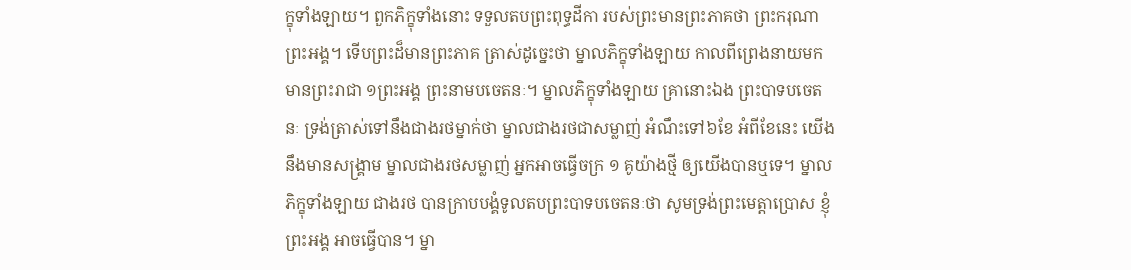ក្ខុទាំងឡាយ។ ពួកភិក្ខុទាំងនោះ ទទួលតបព្រះពុទ្ធដីកា របស់ព្រះមានព្រះភាគថា ព្រះករុណា ព្រះអង្គ។ ទើបព្រះដ៏មានព្រះភាគ ត្រាស់ដូច្នេះថា ម្នាលភិក្ខុទាំងឡាយ កាលពីព្រេងនាយមក មានព្រះរាជា ១ព្រះអង្គ ព្រះនាមបចេតនៈ។ ម្នាលភិក្ខុទាំងឡាយ គ្រានោះឯង ព្រះបាទបចេតនៈ ទ្រង់ត្រាស់ទៅនឹងជាងរថម្នាក់ថា ម្នាលជាងរថជាសម្លាញ់ អំណឹះទៅ៦ខែ អំពីខែនេះ យើងនឹងមានសង្រ្គាម ម្នាលជាងរថសម្លាញ់ អ្នកអាចធ្វើចក្រ ១ គូយ៉ាងថ្មី ឲ្យយើងបានឬទេ។ ម្នាលភិក្ខុទាំងឡាយ ជាងរថ បានក្រាបបង្គំទូលតបព្រះបាទបចេតនៈថា សូមទ្រង់ព្រះមេត្តាប្រោស ខ្ញុំព្រះអង្គ អាចធ្វើបាន។ ម្នា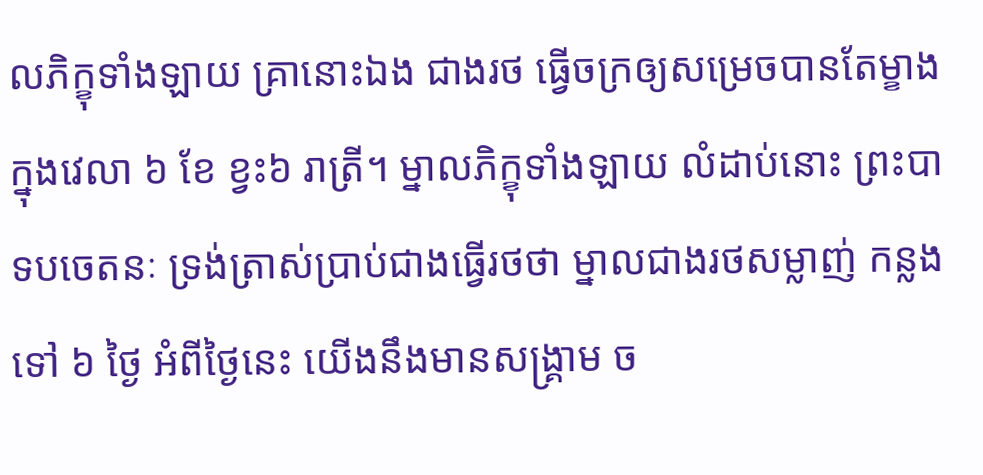លភិក្ខុទាំងឡាយ គ្រានោះឯង ជាងរថ ធ្វើចក្រឲ្យសម្រេចបានតែម្ខាង ក្នុងវេលា ៦ ខែ ខ្វះ៦ រាត្រី។ ម្នាលភិក្ខុទាំងឡាយ លំដាប់នោះ ព្រះបាទបចេតនៈ ទ្រង់ត្រាស់ប្រាប់ជាងធ្វើរថថា ម្នាលជាងរថសម្លាញ់ កន្លងទៅ ៦ ថ្ងៃ អំពីថ្ងៃនេះ យើងនឹងមានសង្រ្គាម ច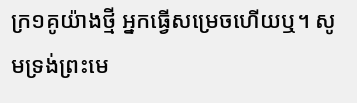ក្រ១គូយ៉ាងថ្មី អ្នកធ្វើសម្រេចហើយឬ។ សូមទ្រង់ព្រះមេ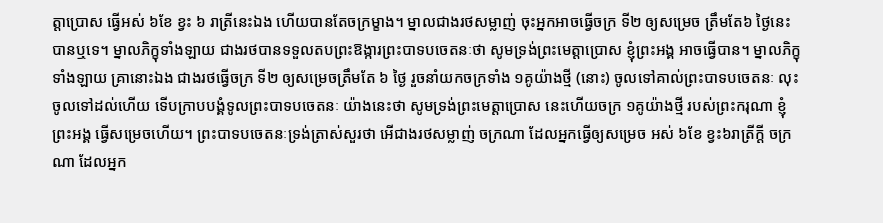ត្តាប្រោស ធ្វើអស់ ៦ខែ ខ្វះ ៦ រាត្រីនេះឯង ហើយបានតែចក្រម្ខាង។ ម្នាលជាងរថសម្លាញ់ ចុះអ្នកអាចធ្វើចក្រ ទី២ ឲ្យសម្រេច ត្រឹមតែ៦ ថ្ងៃនេះ បានឬទេ។ ម្នាលភិក្ខុទាំងឡាយ ជាងរថបានទទួលតបព្រះឱង្ការព្រះបាទបចេតនៈថា សូមទ្រង់ព្រះមេត្តាប្រោស ខ្ញុំព្រះអង្គ អាចធ្វើបាន។ ម្នាលភិក្ខុទាំងឡាយ គ្រានោះឯង ជាងរថធ្វើចក្រ ទី២ ឲ្យសម្រេចត្រឹមតែ ៦ ថ្ងៃ រួចនាំយកចក្រទាំង ១គូយ៉ាងថ្មី (នោះ) ចូលទៅគាល់ព្រះបាទបចេតនៈ លុះចូលទៅដល់ហើយ ទើបក្រាបបង្គំទូលព្រះបាទបចេតនៈ យ៉ាងនេះថា សូមទ្រង់ព្រះមេត្តាប្រោស នេះហើយចក្រ ១គូយ៉ាងថ្មី របស់ព្រះករុណា ខ្ញុំព្រះអង្គ ធ្វើសម្រេចហើយ។ ព្រះបាទបចេតនៈទ្រង់ត្រាស់សួរថា អើជាងរថសម្លាញ់ ចក្រណា ដែលអ្នកធ្វើឲ្យសម្រេច អស់ ៦ខែ ខ្វះ៦រាត្រីក្ដី ចក្រណា ដែលអ្នក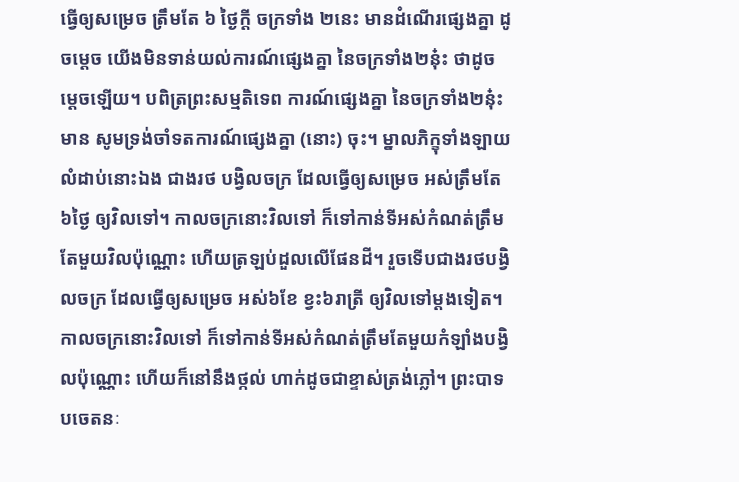ធ្វើឲ្យសម្រេច ត្រឹមតែ ៦ ថ្ងៃក្ដី ចក្រទាំង ២នេះ មានដំណើរផ្សេងគ្នា ដូចម្ដេច យើងមិនទាន់យល់ការណ៍ផ្សេងគ្នា នៃចក្រទាំង២នុ៎ះ ថាដូចម្ដេចឡើយ។ បពិត្រព្រះសម្មតិទេព ការណ៍ផ្សេងគ្នា នៃចក្រទាំង២នុ៎ះមាន សូមទ្រង់ចាំទតការណ៍ផ្សេងគ្នា (នោះ) ចុះ។ ម្នាលភិក្ខុទាំងឡាយ លំដាប់នោះឯង ជាងរថ បង្វិលចក្រ ដែលធ្វើឲ្យសម្រេច អស់ត្រឹមតែ ៦ថ្ងៃ ឲ្យវិលទៅ។ កាលចក្រនោះវិលទៅ ក៏ទៅកាន់ទីអស់កំណត់ត្រឹមតែមួយវិលប៉ុណ្ណោះ ហើយត្រឡប់ដួលលើផែនដី។ រួចទើបជាងរថបង្វិលចក្រ ដែលធ្វើឲ្យសម្រេច អស់៦ខែ ខ្វះ៦រាត្រី ឲ្យវិលទៅម្ដងទៀត។ កាលចក្រនោះវិលទៅ ក៏ទៅកាន់ទីអស់កំណត់ត្រឹមតែមួយកំឡាំងបង្វិលប៉ុណ្ណោះ ហើយក៏នៅនឹងថ្កល់ ហាក់ដូចជាខ្ទាស់ត្រង់ភ្លៅ។ ព្រះបាទបចេតនៈ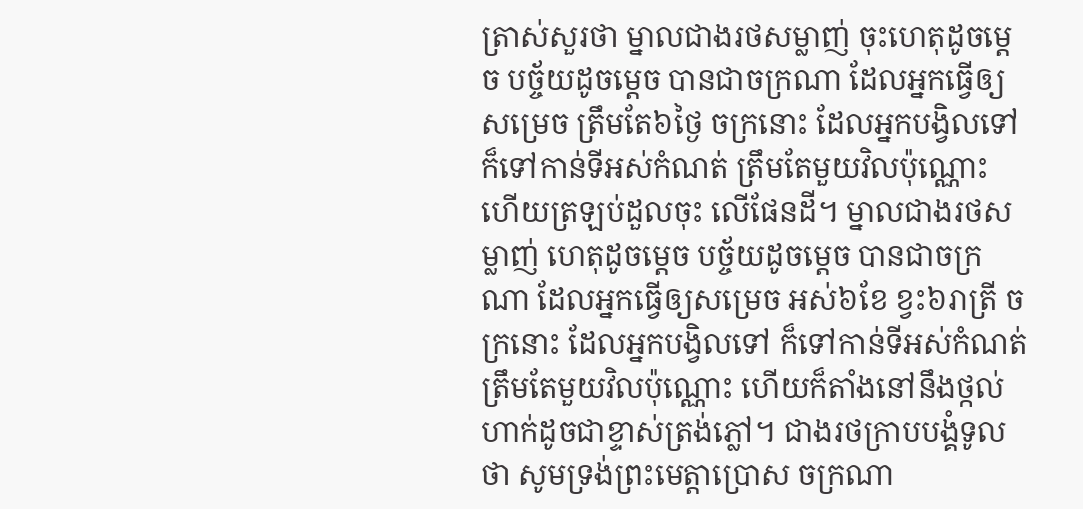ត្រាស់សួរថា ម្នាលជាងរថសម្លាញ់ ចុះហេតុដូចម្ដេច បច្ច័យដូចម្ដេច បានជាចក្រណា ដែលអ្នកធ្វើឲ្យសម្រេច ត្រឹមតែ៦ថ្ងៃ ចក្រនោះ ដែលអ្នកបង្វិលទៅ ក៏ទៅកាន់ទីអស់កំណត់ ត្រឹមតែមួយវិលប៉ុណ្ណោះ ហើយត្រឡប់ដួលចុះ លើផែនដី។ ម្នាលជាងរថសម្លាញ់ ហេតុដូចម្ដេច បច្ច័យដូចម្ដេច បានជាចក្រណា ដែលអ្នកធ្វើឲ្យសម្រេច អស់៦ខែ ខ្វះ៦រាត្រី ចក្រនោះ ដែលអ្នកបង្វិលទៅ ក៏ទៅកាន់ទីអស់កំណត់ ត្រឹមតែមួយវិលប៉ុណ្ណោះ ហើយក៏តាំងនៅនឹងថ្កល់ ហាក់ដូចជាខ្ទាស់ត្រង់ភ្លៅ។ ជាងរថក្រាបបង្គំទូលថា សូមទ្រង់ព្រះមេត្តាប្រោស ចក្រណា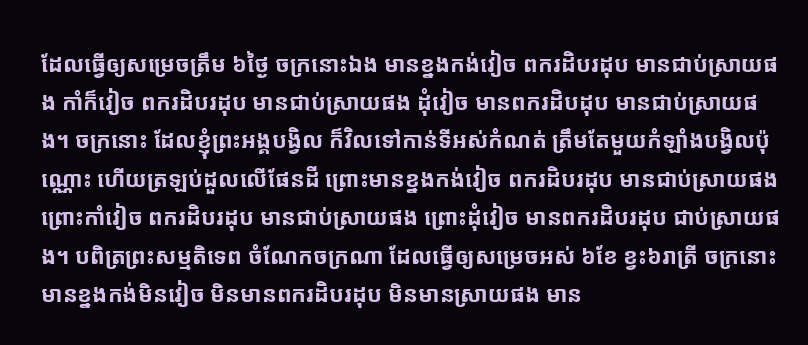ដែលធ្វើឲ្យសម្រេចត្រឹម ៦ថ្ងៃ ចក្រនោះឯង មានខ្នងកង់វៀច ពករដិបរដុប មានជាប់ស្រាយផង កាំក៏វៀច ពករដិបរដុប មានជាប់ស្រាយផង ដុំវៀច មានពករដិបដុប មានជាប់ស្រាយផង។ ចក្រនោះ ដែលខ្ញុំព្រះអង្គបង្វិល ក៏វិលទៅកាន់ទីអស់កំណត់ ត្រឹមតែមួយកំឡាំងបង្វិលប៉ុណ្ណោះ ហើយត្រឡប់ដួលលើផែនដី ព្រោះមានខ្នងកង់វៀច ពករដិបរដុប មានជាប់ស្រាយផង ព្រោះកាំវៀច ពករដិបរដុប មានជាប់ស្រាយផង ព្រោះដុំវៀច មានពករដិបរដុប ជាប់ស្រាយផង។ បពិត្រព្រះសម្មតិទេព ចំណែកចក្រណា ដែលធ្វើឲ្យសម្រេចអស់ ៦ខែ ខ្វះ៦រាត្រី ចក្រនោះ មានខ្នងកង់មិនវៀច មិនមានពករដិបរដុប មិនមានស្រាយផង មាន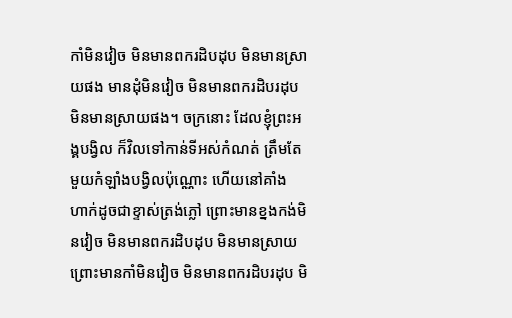កាំមិនវៀច មិនមានពករដិបដុប មិនមានស្រាយផង មានដុំមិនវៀច មិនមានពករដិបរដុប មិនមានស្រាយផង។ ចក្រនោះ ដែលខ្ញុំព្រះអង្គបង្វិល ក៏វិលទៅកាន់ទីអស់កំណត់ ត្រឹមតែមួយកំឡាំងបង្វិលប៉ុណ្ណោះ ហើយនៅគាំង ហាក់ដូចជាខ្ទាស់ត្រង់ភ្លៅ ព្រោះមានខ្នងកង់មិនវៀច មិនមានពករដិបដុប មិនមានស្រាយ ព្រោះមានកាំមិនវៀច មិនមានពករដិបរដុប មិ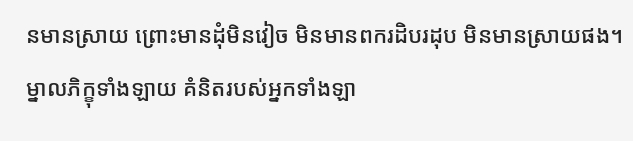នមានស្រាយ ព្រោះមានដុំមិនវៀច មិនមានពករដិបរដុប មិនមានស្រាយផង។ ម្នាលភិក្ខុទាំងឡាយ គំនិតរបស់អ្នកទាំងឡា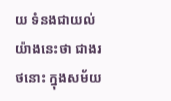យ ទំនងជាយល់យ៉ាងនេះថា ជាងរថនោះ ក្នុងសម័យ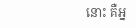នោះ គឺអ្ន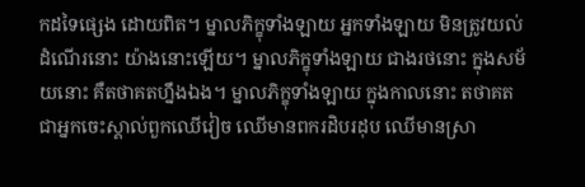កដទៃផ្សេង ដោយពិត។ ម្នាលភិក្ខុទាំងឡាយ អ្នកទាំងឡាយ មិនត្រូវយល់ដំណើរនោះ យ៉ាងនោះឡើយ។ ម្នាលភិក្ខុទាំងឡាយ ជាងរថនោះ ក្នុងសម័យនោះ គឺតថាគតហ្នឹងឯង។ ម្នាលភិក្ខុទាំងឡាយ ក្នុងកាលនោះ តថាគត ជាអ្នកចេះស្គាល់ពួកឈើវៀច ឈើមានពករដិបរដុប ឈើមានស្រា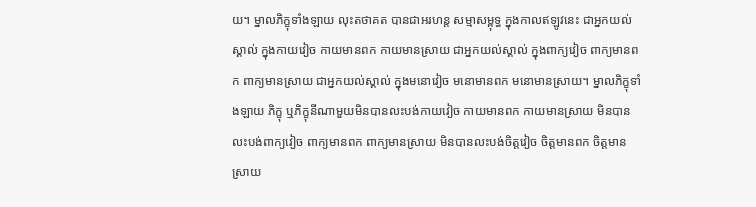យ។ ម្នាលភិក្ខុទាំងឡាយ លុះតថាគត បានជាអរហន្ដ សម្មាសម្ពុទ្ធ ក្នុងកាលឥឡូវនេះ ជាអ្នកយល់ស្គាល់ ក្នុងកាយវៀច កាយមានពក កាយមានស្រាយ ជាអ្នកយល់ស្គាល់ ក្នុងពាក្យវៀច ពាក្យមានពក ពាក្យមានស្រាយ ជាអ្នកយល់ស្គាល់ ក្នុងមនោវៀច មនោមានពក មនោមានស្រាយ។ ម្នាលភិក្ខុទាំងឡាយ ភិក្ខុ ឬភិក្ខុនីណាមួយមិនបានលះបង់កាយវៀច កាយមានពក កាយមានស្រាយ មិនបានលះបង់ពាក្យវៀច ពាក្យមានពក ពាក្យមានស្រាយ មិនបានលះបង់ចិត្តវៀច ចិត្តមានពក ចិត្តមានស្រាយ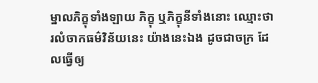ម្នាលភិក្ខុទាំងឡាយ ភិក្ខុ ឬភិក្ខុនីទាំងនោះ ឈ្មោះថា រលំចាកធម៌វិន័យនេះ យ៉ាងនេះឯង ដូចជាចក្រ ដែលធ្វើឲ្យ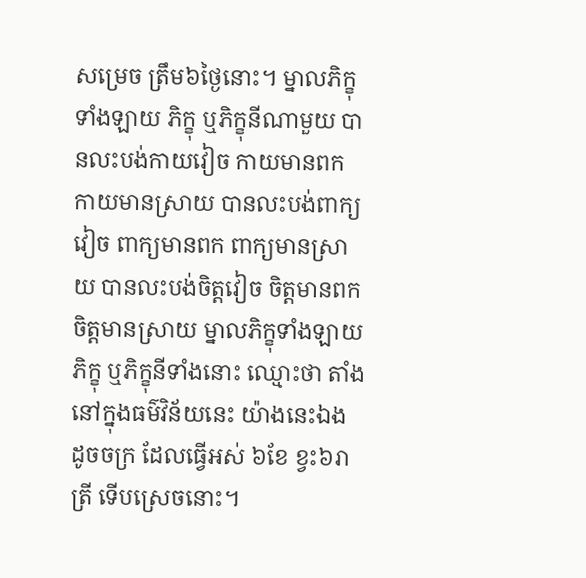សម្រេច ត្រឹម៦ថ្ងៃនោះ។ ម្នាលភិក្ខុទាំងឡាយ ភិក្ខុ ឬភិក្ខុនីណាមួយ បានលះបង់កាយវៀច កាយមានពក កាយមានស្រាយ បានលះបង់ពាក្យវៀច ពាក្យមានពក ពាក្យមានស្រាយ បានលះបង់ចិត្តវៀច ចិត្តមានពក ចិត្តមានស្រាយ ម្នាលភិក្ខុទាំងឡាយ ភិក្ខុ ឬភិក្ខុនីទាំងនោះ ឈ្មោះថា តាំងនៅក្នុងធម៌វិន័យនេះ យ៉ាងនេះឯង ដូចចក្រ ដែលធ្វើអស់ ៦ខែ ខ្វះ៦រាត្រី ទើបស្រេចនោះ។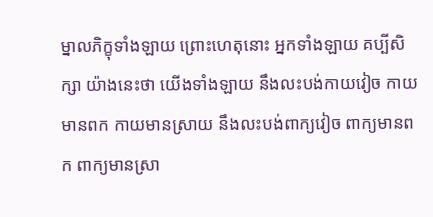ម្នាលភិក្ខុទាំងឡាយ ព្រោះហេតុនោះ អ្នកទាំងឡាយ គប្បីសិក្សា យ៉ាងនេះថា យើងទាំងឡាយ នឹងលះបង់កាយវៀច កាយមានពក កាយមានស្រាយ នឹងលះបង់ពាក្យវៀច ពាក្យមានពក ពាក្យមានស្រា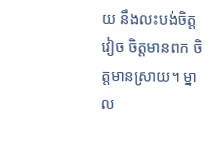យ នឹងលះបង់ចិត្តវៀច ចិត្តមានពក ចិត្តមានស្រាយ។ ម្នាល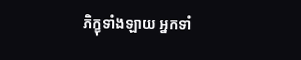ភិក្ខុទាំងឡាយ អ្នកទាំ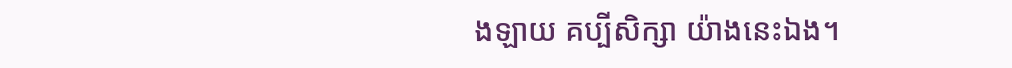ងឡាយ គប្បីសិក្សា យ៉ាងនេះឯង។